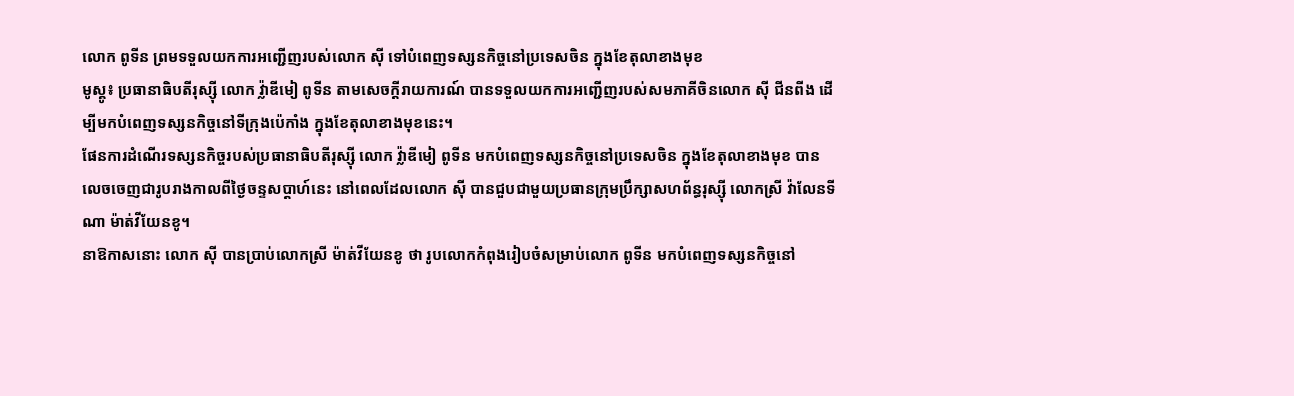លោក ពូទីន ព្រមទទួលយកការអញ្ជើញរបស់លោក ស៊ី ទៅបំពេញទស្សនកិច្ចនៅប្រទេសចិន ក្នុងខែតុលាខាងមុខ
មូស្គូ៖ ប្រធានាធិបតីរុស្ស៊ី លោក វ្ល៉ាឌីមៀ ពូទីន តាមសេចក្តីរាយការណ៍ បានទទួលយកការអញ្ជើញរបស់សមភាគីចិនលោក ស៊ី ជីនពីង ដើម្បីមកបំពេញទស្សនកិច្ចនៅទីក្រុងប៉េកាំង ក្នុងខែតុលាខាងមុខនេះ។
ផែនការដំណើរទស្សនកិច្ចរបស់ប្រធានាធិបតីរុស្ស៊ី លោក វ្ល៉ាឌីមៀ ពូទីន មកបំពេញទស្សនកិច្ចនៅប្រទេសចិន ក្នុងខែតុលាខាងមុខ បានលេចចេញជារូបរាងកាលពីថ្ងៃចន្ទសប្តាហ៍នេះ នៅពេលដែលលោក ស៊ី បានជួបជាមួយប្រធានក្រុមប្រឹក្សាសហព័ន្ធរុស្ស៊ី លោកស្រី វ៉ាលែនទីណា ម៉ាត់វីយែនខូ។
នាឱកាសនោះ លោក ស៊ី បានប្រាប់លោកស្រី ម៉ាត់វីយែនខូ ថា រូបលោកកំពុងរៀបចំសម្រាប់លោក ពូទីន មកបំពេញទស្សនកិច្ចនៅ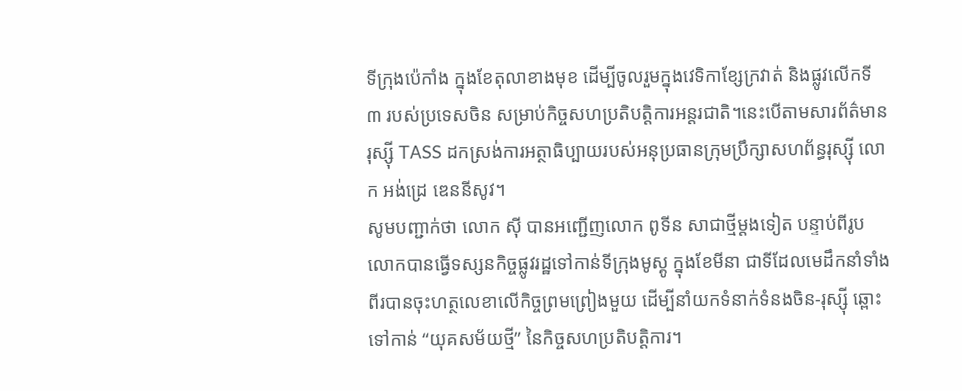ទីក្រុងប៉េកាំង ក្នុងខែតុលាខាងមុខ ដើម្បីចូលរួមក្នុងវេទិកាខ្សែក្រវាត់ និងផ្លូវលើកទី ៣ របស់ប្រទេសចិន សម្រាប់កិច្ចសហប្រតិបត្តិការអន្តរជាតិ។នេះបើតាមសារព័ត៌មានរុស្ស៊ី TASS ដកស្រង់ការអត្ថាធិប្បាយរបស់អនុប្រធានក្រុមប្រឹក្សាសហព័ន្ធរុស្ស៊ី លោក អង់ដ្រេ ឌេននីសូវ។
សូមបញ្ជាក់ថា លោក ស៊ី បានអញ្ជើញលោក ពូទីន សាជាថ្មីម្តងទៀត បន្ទាប់ពីរូបលោកបានធ្វើទស្សនកិច្ចផ្លូវរដ្ឋទៅកាន់ទីក្រុងមូស្គូ ក្នុងខែមីនា ជាទីដែលមេដឹកនាំទាំងពីរបានចុះហត្ថលេខាលើកិច្ចព្រមព្រៀងមួយ ដើម្បីនាំយកទំនាក់ទំនងចិន-រុស្ស៊ី ឆ្ពោះទៅកាន់ “យុគសម័យថ្មី” នៃកិច្ចសហប្រតិបត្តិការ។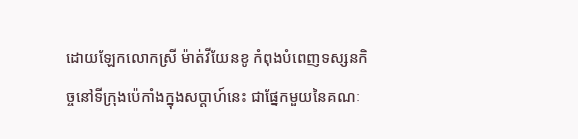ដោយឡែកលោកស្រី ម៉ាត់វីយែនខូ កំពុងបំពេញទស្សនកិច្ចនៅទីក្រុងប៉េកាំងក្នុងសប្តាហ៍នេះ ជាផ្នែកមួយនៃគណៈ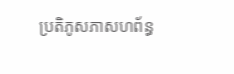ប្រតិភូសភាសហព័ន្ធ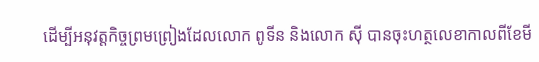ដើម្បីអនុវត្តកិច្ចព្រមព្រៀងដែលលោក ពូទីន និងលោក ស៊ី បានចុះហត្ថលេខាកាលពីខែមី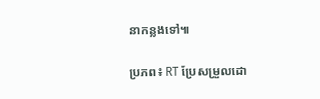នាកន្លងទៅ៕

ប្រភព៖ RT ប្រែសម្រួលដោ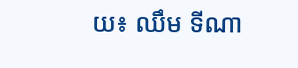យ៖ ឈឹម ទីណា